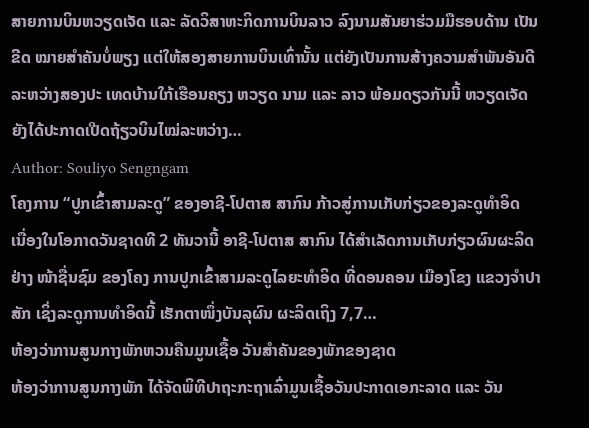ສາຍການບິນຫວຽດເຈັດ ແລະ ລັດວິສາຫະກິດການບິນລາວ ລົງນາມສັນຍາຮ່ວມມືຮອບດ້ານ ເປັນຂີດ ໝາຍສຳຄັນບໍ່ພຽງ ແຕ່ໃຫ້ສອງສາຍການບິນເທົ່ານັ້ນ ແຕ່ຍັງເປັນການສ້າງຄວາມສຳພັນອັນດີລະຫວ່າງສອງປະ ເທດບ້ານໃກ້ເຮືອນຄຽງ ຫວຽດ ນາມ ແລະ ລາວ ພ້ອມດຽວກັນນີ້ ຫວຽດເຈັດ ຍັງໄດ້ປະກາດເປີດຖ້ຽວບິນໄໝ່ລະຫວ່າງ…
Author: Souliyo Sengngam
ໂຄງການ “ປູກເຂົ້າສາມລະດູ” ຂອງອາຊີ-ໂປຕາສ ສາກົນ ກ້າວສູ່ການເກັບກ່ຽວຂອງລະດູທໍາອິດ
ເນື່ອງໃນໂອກາດວັນຊາດທີ 2 ທັນວານີ້ ອາຊີ-ໂປຕາສ ສາກົນ ໄດ້ສໍາເລັດການເກັບກ່ຽວຜົນຜະລິດຢ່າງ ໜ້າຊື່ນຊົມ ຂອງໂຄງ ການປູກເຂົ້າສາມລະດູໄລຍະທໍາອິດ ທີ່ດອນຄອນ ເມືອງໂຂງ ແຂວງຈໍາປາສັກ ເຊິ່ງລະດູການທໍາອິດນີ້ ເຮັກຕາໜຶ່ງບັນລຸຜົນ ຜະລິດເຖິງ 7,7…
ຫ້ອງວ່າການສູນກາງພັກຫວນຄືນມູນເຊື້ອ ວັນສຳຄັນຂອງພັກຂອງຊາດ
ຫ້ອງວ່າການສູນກາງພັກ ໄດ້ຈັດພິທີປາຖະກະຖາເລົ່າມູນເຊື້ອວັນປະກາດເອກະລາດ ແລະ ວັນ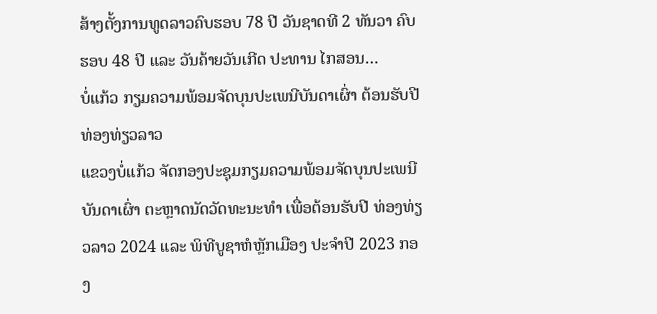ສ້າງຕັ້ງການທູດລາວຄົບຮອບ 78 ປີ ວັນຊາດທີ 2 ທັນວາ ຄົບຮອບ 48 ປີ ແລະ ວັນຄ້າຍວັນເກີດ ປະທານ ໄກສອນ…
ບໍ່ແກ້ວ ກຽມຄວາມພ້ອມຈັດບຸນປະເພນີບັນດາເຜົ່າ ຕ້ອນຮັບປີທ່ອງທ່ຽວລາວ
ແຂວງບໍ່ແກ້ວ ຈັດກອງປະຊຸມກຽມຄວາມພ້ອມຈັດບຸນປະເພນີບັນດາເຜົ່າ ຕະຫຼາດນັດວັດທະນະທໍາ ເພື່ອຕ້ອນຮັບປີ ທ່ອງທ່ຽວລາວ 2024 ແລະ ພິທີບູຊາຫໍຫຼັກເມືອງ ປະຈໍາປີ 2023 ກອງ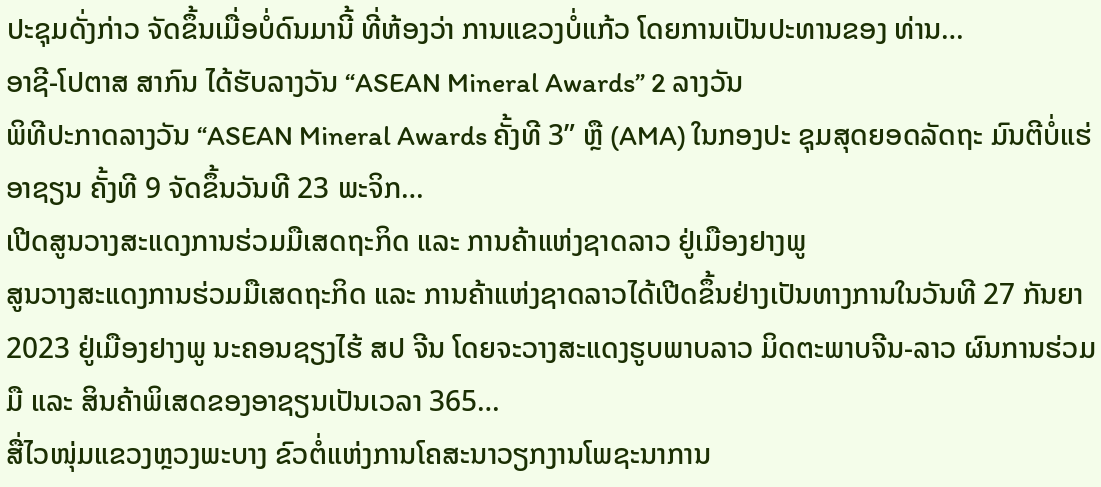ປະຊຸມດັ່ງກ່າວ ຈັດຂຶ້ນເມື່ອບໍ່ດົນມານີ້ ທີ່ຫ້ອງວ່າ ການແຂວງບໍ່ແກ້ວ ໂດຍການເປັນປະທານຂອງ ທ່ານ…
ອາຊີ-ໂປຕາສ ສາກົນ ໄດ້ຮັບລາງວັນ “ASEAN Mineral Awards” 2 ລາງວັນ
ພິທີປະກາດລາງວັນ “ASEAN Mineral Awards ຄັ້ງທີ 3” ຫຼື (AMA) ໃນກອງປະ ຊຸມສຸດຍອດລັດຖະ ມົນຕີບໍ່ແຮ່ອາຊຽນ ຄັ້ງທີ 9 ຈັດຂຶ້ນວັນທີ 23 ພະຈິກ…
ເປີດສູນວາງສະແດງການຮ່ວມມືເສດຖະກິດ ແລະ ການຄ້າແຫ່ງຊາດລາວ ຢູ່ເມືອງຢາງພູ
ສູນວາງສະແດງການຮ່ວມມືເສດຖະກິດ ແລະ ການຄ້າແຫ່ງຊາດລາວໄດ້ເປີດຂຶ້ນຢ່າງເປັນທາງການໃນວັນທີ 27 ກັນຍາ 2023 ຢູ່ເມືອງຢາງພູ ນະຄອນຊຽງໄຮ້ ສປ ຈີນ ໂດຍຈະວາງສະແດງຮູບພາບລາວ ມິດຕະພາບຈີນ-ລາວ ຜົນການຮ່ວມມື ແລະ ສິນຄ້າພິເສດຂອງອາຊຽນເປັນເວລາ 365…
ສື່ໄວໜຸ່ມແຂວງຫຼວງພະບາງ ຂົວຕໍ່ແຫ່ງການໂຄສະນາວຽກງານໂພຊະນາການ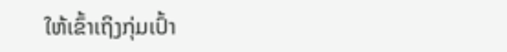ໃຫ້ເຂົ້າເຖິງກຸ່ມເປົ້າ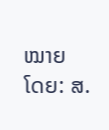ໝາຍ
ໂດຍ: ສ.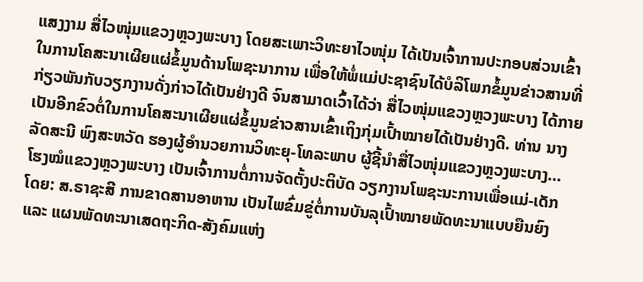ແສງງາມ ສື່ໄວໜຸ່ມແຂວງຫຼວງພະບາງ ໂດຍສະເພາະວິທະຍາໄວໜຸ່ມ ໄດ້ເປັນເຈົ້າການປະກອບສ່ວນເຂົ້າໃນການໂຄສະນາເຜີຍແຜ່ຂໍ້ມູນດ້ານໂພຊະນາການ ເພື່ອໃຫ້ພໍ່ແມ່ປະຊາຊົນໄດ້ບໍລິໂພກຂໍ້ມູນຂ່າວສານທີ່ກ່ຽວພັນກັບວຽກງານດັ່ງກ່າວໄດ້ເປັນຢ່າງດີ ຈົນສາມາດເວົ້າໄດ້ວ່າ ສື່ໄວໜຸ່ມແຂວງຫຼວງພະບາງ ໄດ້ກາຍເປັນອີກຂົວຕໍ່ໃນການໂຄສະນາເຜີຍແຜ່ຂໍ້ມູນຂ່າວສານເຂົ້າເຖິງກຸ່ມເປົ້າໝາຍໄດ້ເປັນຢ່າງດີ. ທ່ານ ນາງ ລັດສະນີ ພົງສະຫວັດ ຮອງຜູ້ອຳນວຍການວິທະຍຸ-ໂທລະພາບ ຜູ້ຊີ້ນຳສື່ໄວໜຸ່ມແຂວງຫຼວງພະບາງ…
ໂຮງໝໍແຂວງຫຼວງພະບາງ ເປັນເຈົ້າການຕໍ່ການຈັດຕັ້ງປະຕິບັດ ວຽກງານໂພຊະນະການເພື່ອແມ່-ເດັກ
ໂດຍ: ສ.ຣາຊະສີ ການຂາດສານອາຫານ ເປັນໄພຂົ່ມຂູ່ຕໍ່ການບັນລຸເປົ້າໝາຍພັດທະນາແບບຍືນຍົງ ແລະ ແຜນພັດທະນາເສດຖະກິດ-ສັງຄົມແຫ່ງ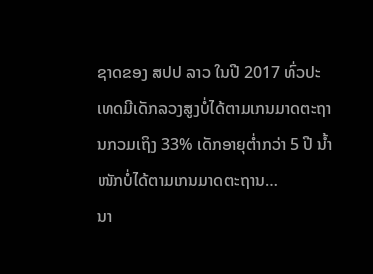ຊາດຂອງ ສປປ ລາວ ໃນປີ 2017 ທົ່ວປະເທດມີເດັກລວງສູງບໍ່ໄດ້ຕາມເກນມາດຕະຖານກວມເຖິງ 33% ເດັກອາຍຸຕ່ຳກວ່າ 5 ປີ ນ້ຳໜັກບໍ່ໄດ້ຕາມເກນມາດຕະຖານ…
ນາ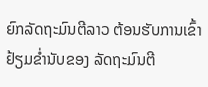ຍົກລັດຖະມົນຕີລາວ ຕ້ອນຮັບການເຂົ້າຢ້ຽມຂໍ່ານັບຂອງ ລັດຖະມົນຕີ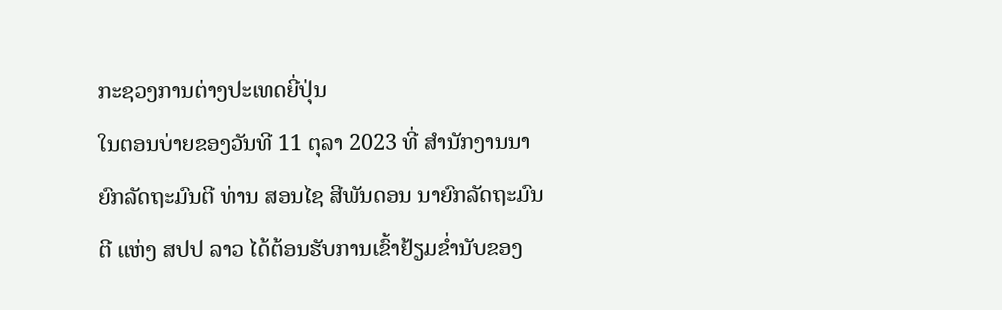ກະຊວງການຕ່າງປະເທດຍີ່ປຸ່ນ
ໃນຕອນບ່າຍຂອງວັນທີ 11 ຕຸລາ 2023 ທີ່ ສໍານັກງານນາຍົກລັດຖະມົນຕີ ທ່ານ ສອນໄຊ ສີພັນດອນ ນາຍົກລັດຖະມົນຕີ ແຫ່ງ ສປປ ລາວ ໄດ້ຕ້ອນຮັບການເຂົ້າຢ້ຽມຂໍ່ານັບຂອງ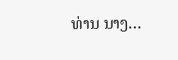ທ່ານ ນາງ…